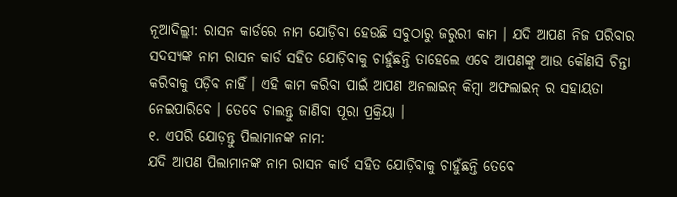ନୂଆଦିଲ୍ଲୀ: ରାସନ କାର୍ଡରେ ନାମ ଯୋଡ଼ିବା ହେଉଛି ସବୁଠାରୁ ଜରୁରୀ କାମ । ଯଦି ଆପଣ ନିଜ ପରିବାର ସଦସ୍ୟଙ୍କ ନାମ ରାସନ କାର୍ଡ ସହିତ ଯୋଡ଼ିବାକୁ ଚାହୁଁଛନ୍ତି ତାହେଲେ ଏବେ ଆପଣଙ୍କୁ ଆଉ କୌଣସି ଚିନ୍ତା କରିବାକୁ ପଡ଼ିବ ନାହିଁ । ଏହି କାମ କରିବା ପାଇଁ ଆପଣ ଅନଲାଇନ୍ କିମ୍ବା ଅଫଲାଇନ୍ ର ସହାୟତା ନେଇପାରିବେ । ତେବେ ଚାଲନ୍ତୁ ଜାଣିବା ପୂରା ପ୍ରକ୍ରିୟା ।
୧. ଏପରି ଯୋଡ଼ନ୍ତୁ ପିଲାମାନଙ୍କ ନାମ:
ଯଦି ଆପଣ ପିଲାମାନଙ୍କ ନାମ ରାସନ କାର୍ଡ ସହିତ ଯୋଡ଼ିବାକୁ ଚାହୁଁଛନ୍ତି ତେବେ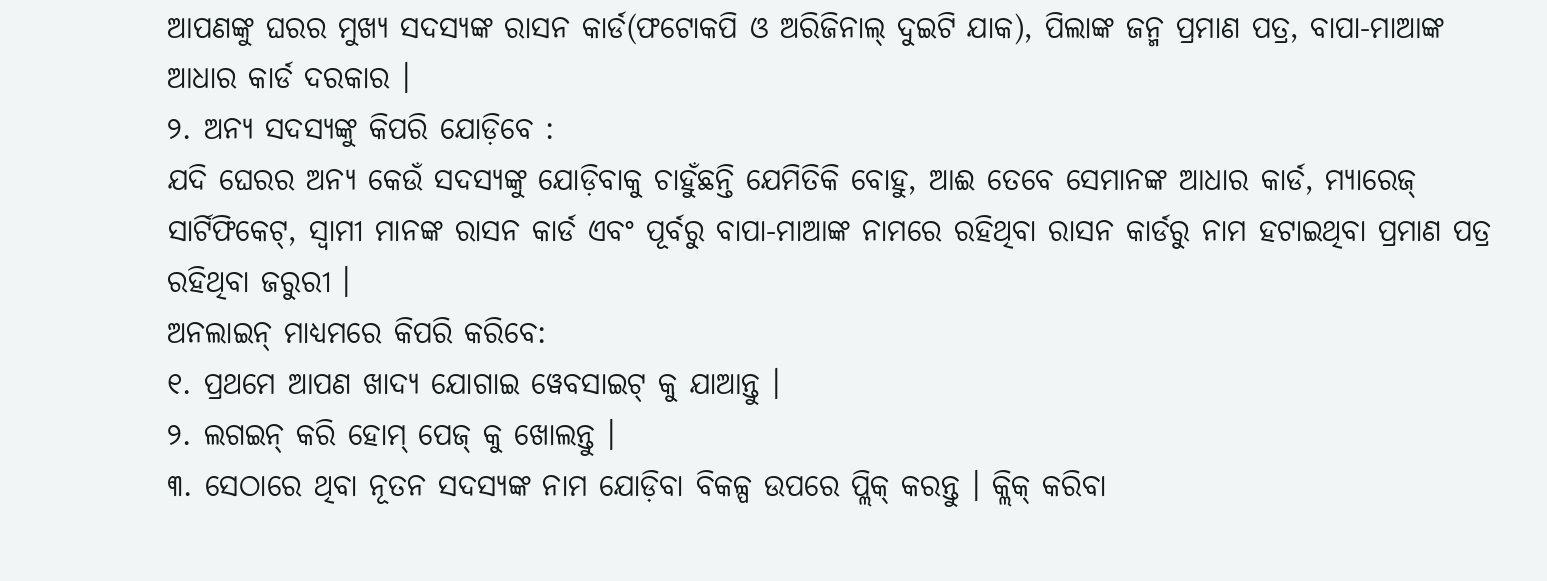ଆପଣଙ୍କୁ ଘରର ମୁଖ୍ୟ ସଦସ୍ୟଙ୍କ ରାସନ କାର୍ଡ(ଫଟୋକପି ଓ ଅରିଜିନାଲ୍ ଦୁଇଟି ଯାକ), ପିଲାଙ୍କ ଜନ୍ମ ପ୍ରମାଣ ପତ୍ର, ବାପା-ମାଆଙ୍କ ଆଧାର କାର୍ଡ ଦରକାର ।
୨. ଅନ୍ୟ ସଦସ୍ୟଙ୍କୁ କିପରି ଯୋଡ଼ିବେ :
ଯଦି ଘେରର ଅନ୍ୟ କେଉଁ ସଦସ୍ୟଙ୍କୁ ଯୋଡ଼ିବାକୁ ଚାହୁଁଛନ୍ତି ଯେମିତିକି ବୋହୁ, ଆଈ ତେବେ ସେମାନଙ୍କ ଆଧାର କାର୍ଡ, ମ୍ୟାରେଜ୍ ସାର୍ଟିଫିକେଟ୍, ସ୍ୱାମୀ ମାନଙ୍କ ରାସନ କାର୍ଡ ଏବଂ ପୂର୍ବରୁ ବାପା-ମାଆଙ୍କ ନାମରେ ରହିଥିବା ରାସନ କାର୍ଡରୁ ନାମ ହଟାଇଥିବା ପ୍ରମାଣ ପତ୍ର ରହିଥିବା ଜରୁରୀ ।
ଅନଲାଇନ୍ ମାଧ୍ୟମରେ କିପରି କରିବେ:
୧. ପ୍ରଥମେ ଆପଣ ଖାଦ୍ୟ ଯୋଗାଇ ୱେବସାଇଟ୍ କୁ ଯାଆନ୍ତୁ ।
୨. ଲଗଇନ୍ କରି ହୋମ୍ ପେଜ୍ କୁ ଖୋଲନ୍ତୁ ।
୩. ସେଠାରେ ଥିବା ନୂତନ ସଦସ୍ୟଙ୍କ ନାମ ଯୋଡ଼ିବା ବିକଳ୍ପ ଉପରେ ପ୍ଲିକ୍ କରନ୍ତୁ । କ୍ଲିକ୍ କରିବା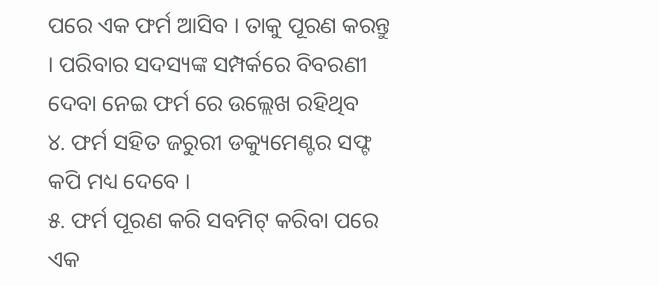ପରେ ଏକ ଫର୍ମ ଆସିବ । ତାକୁ ପୂରଣ କରନ୍ତୁ । ପରିବାର ସଦସ୍ୟଙ୍କ ସମ୍ପର୍କରେ ବିବରଣୀ ଦେବା ନେଇ ଫର୍ମ ରେ ଉଲ୍ଲେଖ ରହିଥିବ
୪. ଫର୍ମ ସହିତ ଜରୁରୀ ଡକ୍ୟୁମେଣ୍ଟର ସଫ୍ଟ କପି ମଧ୍ୟ ଦେବେ ।
୫. ଫର୍ମ ପୂରଣ କରି ସବମିଟ୍ କରିବା ପରେ ଏକ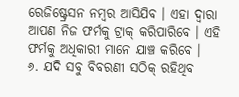ରେଜିଷ୍ଟ୍ରେସନ ନମ୍ବର ଆସିଯିବ । ଏହା ଦ୍ୱାରା ଆପଣ ନିଜ ଫର୍ମକୁ ଟ୍ରାକ୍ କରିପାରିବେ । ଏହି ଫର୍ମକୁ ଅଧିକାରୀ ମାନେ ଯାଞ୍ଚ କରିବେ ।
୬. ଯଦି ସବୁ ବିବରଣୀ ସଠିକ୍ ରହିଥିବ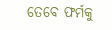ତେବେ ଫର୍ମକୁ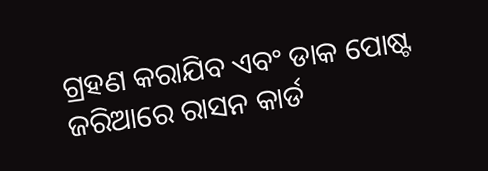ଗ୍ରହଣ କରାଯିବ ଏବଂ ଡାକ ପୋଷ୍ଟ ଜରିଆରେ ରାସନ କାର୍ଡ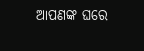ଆପଣଙ୍କ ଘରେ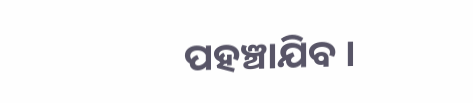ପହଞ୍ଚାଯିବ ।